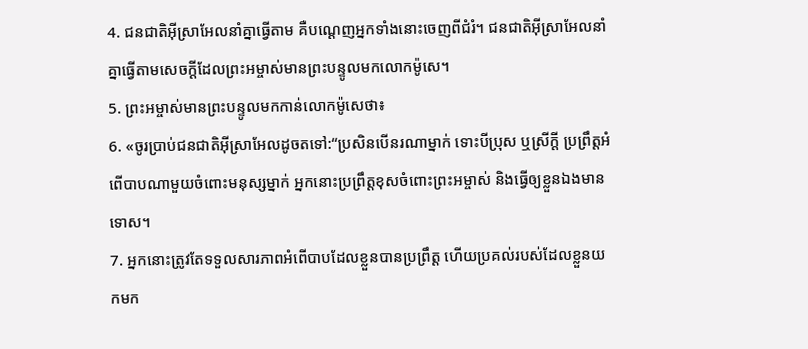4. ជនជាតិអ៊ីស្រាអែលនាំគ្នាធ្វើតាម គឺបណ្ដេញអ្នកទាំងនោះចេញពីជំរំ។ ជនជាតិអ៊ីស្រាអែលនាំគ្នាធ្វើតាមសេចក្ដីដែលព្រះអម្ចាស់មានព្រះបន្ទូលមកលោកម៉ូសេ។
5. ព្រះអម្ចាស់មានព្រះបន្ទូលមកកាន់លោកម៉ូសេថា៖
6. «ចូរប្រាប់ជនជាតិអ៊ីស្រាអែលដូចតទៅ:“ប្រសិនបើនរណាម្នាក់ ទោះបីប្រុស ឬស្រីក្ដី ប្រព្រឹត្តអំពើបាបណាមួយចំពោះមនុស្សម្នាក់ អ្នកនោះប្រព្រឹត្តខុសចំពោះព្រះអម្ចាស់ និងធ្វើឲ្យខ្លួនឯងមានទោស។
7. អ្នកនោះត្រូវតែទទួលសារភាពអំពើបាបដែលខ្លួនបានប្រព្រឹត្ត ហើយប្រគល់របស់ដែលខ្លួនយកមក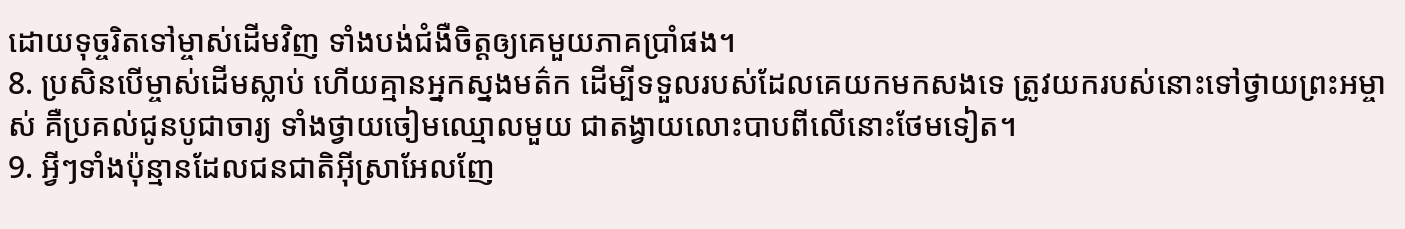ដោយទុច្ចរិតទៅម្ចាស់ដើមវិញ ទាំងបង់ជំងឺចិត្តឲ្យគេមួយភាគប្រាំផង។
8. ប្រសិនបើម្ចាស់ដើមស្លាប់ ហើយគ្មានអ្នកស្នងមត៌ក ដើម្បីទទួលរបស់ដែលគេយកមកសងទេ ត្រូវយករបស់នោះទៅថ្វាយព្រះអម្ចាស់ គឺប្រគល់ជូនបូជាចារ្យ ទាំងថ្វាយចៀមឈ្មោលមួយ ជាតង្វាយលោះបាបពីលើនោះថែមទៀត។
9. អ្វីៗទាំងប៉ុន្មានដែលជនជាតិអ៊ីស្រាអែលញែ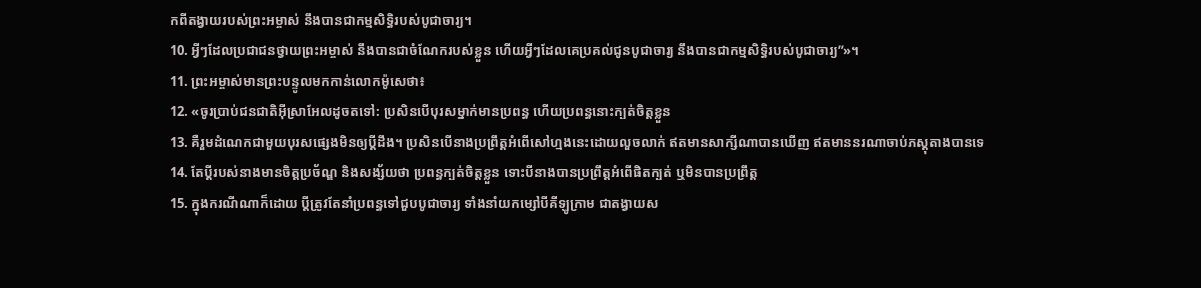កពីតង្វាយរបស់ព្រះអម្ចាស់ នឹងបានជាកម្មសិទ្ធិរបស់បូជាចារ្យ។
10. អ្វីៗដែលប្រជាជនថ្វាយព្រះអម្ចាស់ នឹងបានជាចំណែករបស់ខ្លួន ហើយអ្វីៗដែលគេប្រគល់ជូនបូជាចារ្យ នឹងបានជាកម្មសិទ្ធិរបស់បូជាចារ្យ”»។
11. ព្រះអម្ចាស់មានព្រះបន្ទូលមកកាន់លោកម៉ូសេថា៖
12. «ចូរប្រាប់ជនជាតិអ៊ីស្រាអែលដូចតទៅ: ប្រសិនបើបុរសម្នាក់មានប្រពន្ធ ហើយប្រពន្ធនោះក្បត់ចិត្តខ្លួន
13. គឺរួមដំណេកជាមួយបុរសផ្សេងមិនឲ្យប្ដីដឹង។ ប្រសិនបើនាងប្រព្រឹត្តអំពើសៅហ្មងនេះដោយលួចលាក់ ឥតមានសាក្សីណាបានឃើញ ឥតមាននរណាចាប់ភស្ដុតាងបានទេ
14. តែប្ដីរបស់នាងមានចិត្តប្រច័ណ្ឌ និងសង្ស័យថា ប្រពន្ធក្បត់ចិត្តខ្លួន ទោះបីនាងបានប្រព្រឹត្តអំពើផិតក្បត់ ឬមិនបានប្រព្រឹត្ត
15. ក្នុងករណីណាក៏ដោយ ប្ដីត្រូវតែនាំប្រពន្ធទៅជួបបូជាចារ្យ ទាំងនាំយកម្សៅបីគីឡូក្រាម ជាតង្វាយស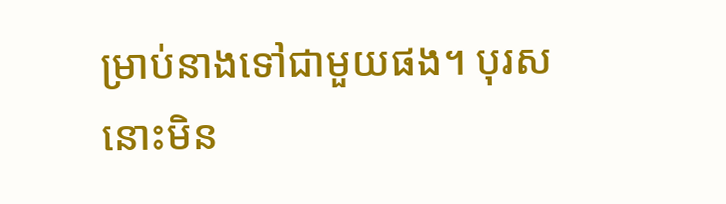ម្រាប់នាងទៅជាមួយផង។ បុរសនោះមិន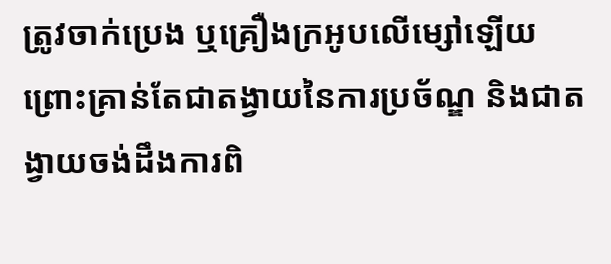ត្រូវចាក់ប្រេង ឬគ្រឿងក្រអូបលើម្សៅឡើយ ព្រោះគ្រាន់តែជាតង្វាយនៃការប្រច័ណ្ឌ និងជាតង្វាយចង់ដឹងការពិ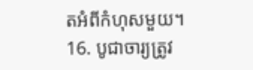តអំពីកំហុសមួយ។
16. បូជាចារ្យត្រូវ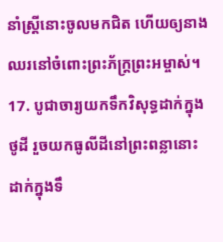នាំស្ត្រីនោះចូលមកជិត ហើយឲ្យនាងឈរនៅចំពោះព្រះភ័ក្ត្រព្រះអម្ចាស់។
17. បូជាចារ្យយកទឹកវិសុទ្ធដាក់ក្នុងថូដី រួចយកធូលីដីនៅព្រះពន្លានោះដាក់ក្នុងទឹ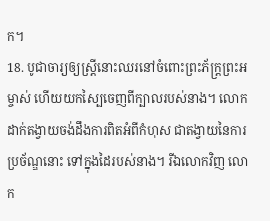ក។
18. បូជាចារ្យឲ្យស្ត្រីនោះឈរនៅចំពោះព្រះភ័ក្ត្រព្រះអម្ចាស់ ហើយយកស្បៃចេញពីក្បាលរបស់នាង។ លោកដាក់តង្វាយចង់ដឹងការពិតអំពីកំហុស ជាតង្វាយនៃការប្រច័ណ្ឌនោះ ទៅក្នុងដៃរបស់នាង។ រីឯលោកវិញ លោក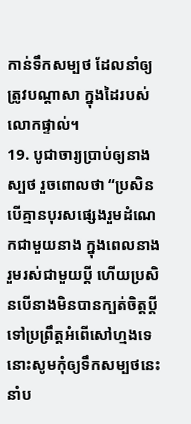កាន់ទឹកសម្បថ ដែលនាំឲ្យត្រូវបណ្ដាសា ក្នុងដៃរបស់លោកផ្ទាល់។
19. បូជាចារ្យប្រាប់ឲ្យនាងស្បថ រួចពោលថា “ប្រសិនបើគ្មានបុរសផ្សេងរួមដំណេកជាមួយនាង ក្នុងពេលនាងរួមរស់ជាមួយប្ដី ហើយប្រសិនបើនាងមិនបានក្បត់ចិត្តប្ដី ទៅប្រព្រឹត្តអំពើសៅហ្មងទេ នោះសូមកុំឲ្យទឹកសម្បថនេះនាំប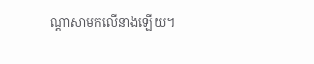ណ្ដាសាមកលើនាងឡើយ។